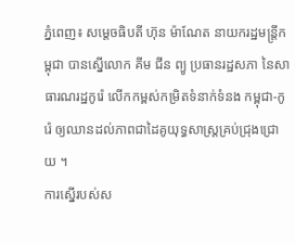ភ្នំពេញ៖ សម្តេចធិបតី ហ៊ុន ម៉ាណែត នាយករដ្ឋមន្ត្រីកម្ពុជា បានស្នើលោក គីម ជីន ព្យូ ប្រធានរដ្ឋសភា នៃសាធារណរដ្ឋកូរ៉េ លើកកម្ពស់កម្រិតទំនាក់ទំនង កម្ពុជា-កូរ៉េ ឲ្យឈានដល់ភាពជាដៃគូយុទ្ធសាស្ត្រគ្រប់ជ្រុងជ្រោយ ។
ការស្នើរបស់ស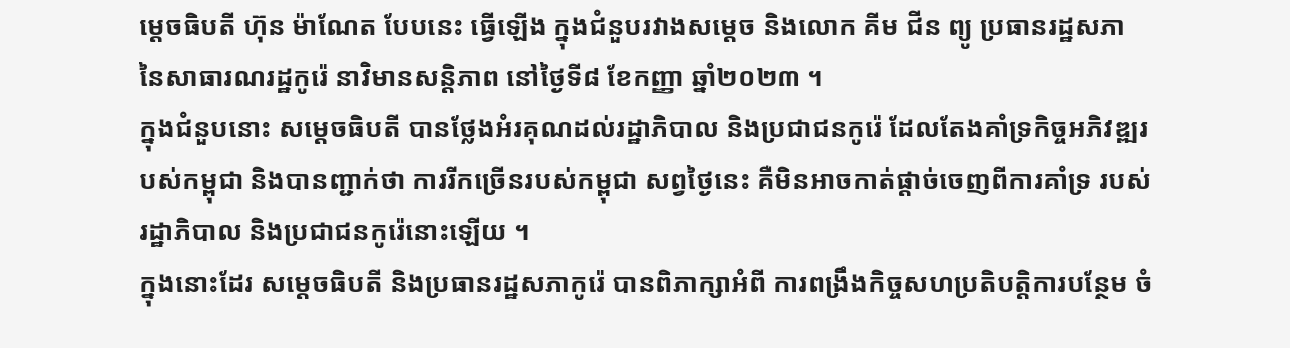ម្តេចធិបតី ហ៊ុន ម៉ាណែត បែបនេះ ធ្វើឡើង ក្នុងជំនួបរវាងសម្តេច និងលោក គីម ជីន ព្យូ ប្រធានរដ្ឋសភា នៃសាធារណរដ្ឋកូរ៉េ នាវិមានសន្តិភាព នៅថ្ងៃទី៨ ខែកញ្ញា ឆ្នាំ២០២៣ ។
ក្នុងជំនួបនោះ សម្តេចធិបតី បានថ្លែងអំរគុណដល់រដ្ឋាភិបាល និងប្រជាជនកូរ៉េ ដែលតែងគាំទ្រកិច្ចអភិវឌ្ឍរបស់កម្ពុជា និងបានញ្ជាក់ថា ការរីកច្រើនរបស់កម្ពុជា សព្វថ្ងៃនេះ គឺមិនអាចកាត់ផ្តាច់ចេញពីការគាំទ្រ របស់រដ្ឋាភិបាល និងប្រជាជនកូរ៉េនោះឡើយ ។
ក្នុងនោះដែរ សម្តេចធិបតី និងប្រធានរដ្ឋសភាកូរ៉េ បានពិភាក្សាអំពី ការពង្រឹងកិច្ចសហប្រតិបត្តិការបន្ថែម ចំ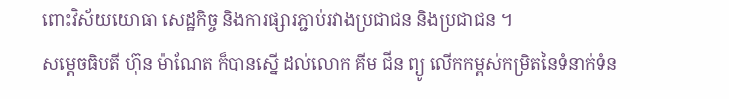ពោះវិស័យយោធា សេដ្ឋកិច្ច និងការផ្សារភ្ជាប់រវាងប្រជាជន និងប្រជាជន ។
សម្តេចធិបតី ហ៊ុន ម៉ាណែត ក៏បានស្នើ ដល់លោក គីម ជីន ព្យូ លើកកម្ពស់កម្រិតនៃទំនាក់ទំន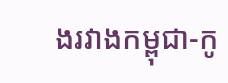ងរវាងកម្ពុជា-កូ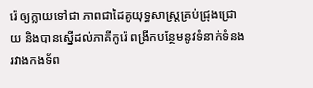រ៉េ ឲ្យក្លាយទៅជា ភាពជាដៃគូយុទ្ធសាស្ត្រគ្រប់ជ្រុងជ្រោយ និងបានស្នើដល់ភាគីកូរ៉េ ពង្រីកបន្ថែមនូវទំនាក់ទំនង រវាងកងទ័ព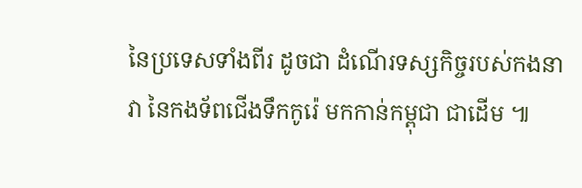នៃប្រទេសទាំងពីរ ដូចជា ដំណើរទស្សកិច្ចរបស់កងនាវា នៃកងទ័ពជើងទឹកកូរ៉េ មកកាន់កម្ពុជា ជាដើម ៕